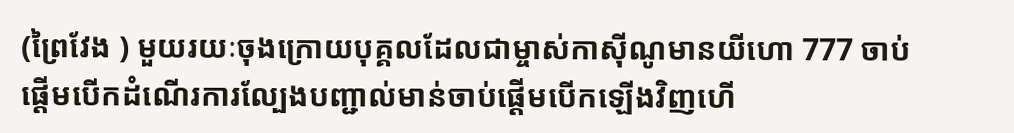(ព្រៃវែង ) មួយរយៈចុងក្រោយបុគ្គលដែលជាម្ចាស់កាស៊ីណូមានយីហោ 777 ចាប់ផ្តើមបេីកដំណើរការល្បែងបញ្ជាល់មាន់ចាប់ផ្ដើមបើកឡើងវិញហេី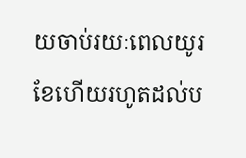យចាប់រយៈពេលយូរខែហើយរហូតដល់ប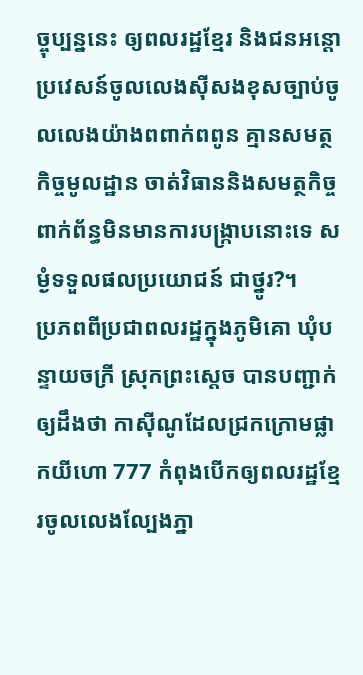ច្ចុប្បន្ននេះ ឲ្យពលរដ្ឋខ្មែរ និងជនអន្តោប្រវេសន៍ចូលលេងសុីសងខុសច្បាប់ចូលលេងយ៉ាងពពាក់ពពូន គ្មានសមត្ថកិច្ចមូលដ្ឋាន ចាត់វិធាននិងសមត្ថកិច្ចពាក់ព័ន្ធមិនមានការបង្រ្កាបនោះទេ សម្ងំទទួលផលប្រយោជន៍ ជាថ្នូរ?។
ប្រភពពីប្រជាពលរដ្ឋក្នុងភូមិគោ ឃុំបន្ទាយចក្រី ស្រុកព្រះស្តេច បានបញ្ជាក់ឲ្យដឹងថា កាស៊ីណូដែលជ្រកក្រោមផ្លាកយីហោ 777 កំពុងបេីកឲ្យពលរដ្ឋខ្មែរចូលលេងល្បែងភ្នា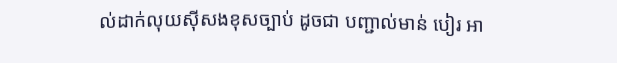ល់ដាក់លុយសុីសងខុសច្បាប់ ដូចជា បញ្ជាល់មាន់ បៀរ អា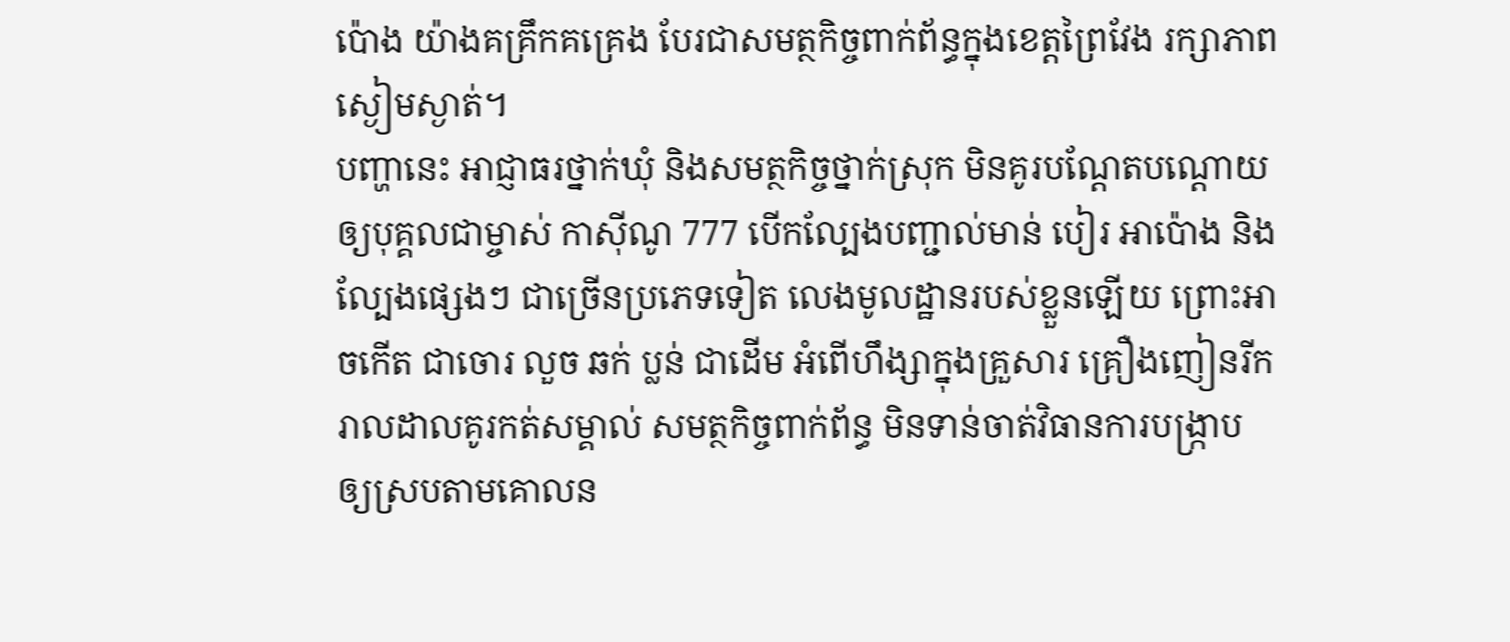ប៉ោង យ៉ាងគគ្រឹកគគ្រេង បែរជាសមត្ថកិច្ចពាក់ព័ន្ធក្នុងខេត្តព្រៃវែង រក្សាភាពស្ងៀមស្ងាត់។
បញ្ហានេះ អាជ្ញាធរថ្នាក់ឃុំ និងសមត្ថកិច្ចថ្នាក់ស្រុក មិនគូរបណ្តែតបណ្តោយឲ្យបុគ្គលជាម្ចាស់ កាសុីណូ 777 បេីកល្បែងបញ្ជាល់មាន់ បៀរ អាប៉ោង និងល្បែងផ្សេងៗ ជាច្រើនប្រភេទទៀត លេងមូលដ្ឋានរបស់ខ្លួនឡេីយ ព្រោះអាចកេីត ជាចោរ លួច ឆក់ ប្លន់ ជាដេីម អំពេីហឹង្សាក្នុងគ្រួសារ គ្រឿងញៀនរីករាលដាលគូរកត់សម្គាល់ សមត្ថកិច្ចពាក់ព័ន្ធ មិនទាន់ចាត់វិធានការបង្រ្កាប ឲ្យស្របតាមគោលន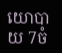យោបាយ 7ចំ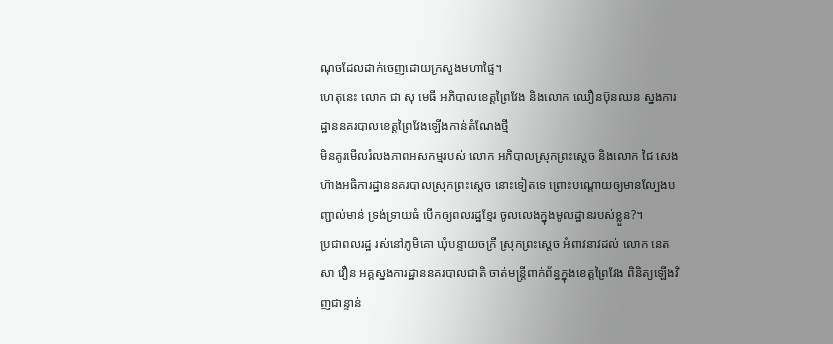ណុចដែលដាក់ចេញដោយក្រសួងមហាផ្ទៃ។
ហេតុនេះ លោក ជា សុ មេធី អភិបាលខេត្តព្រៃវែង និងលោក ឈឿនប៊ុនឈន ស្នងការដ្ឋាននគរបាលខេត្តព្រៃវែងឡើងកាន់តំណែងថ្មី
មិនគូរមេីលរំលងភាពអសកម្មរបស់ លោក អភិបាលស្រុកព្រះស្តេច និងលោក ជៃ សេង ហ៊ាងអធិការដ្ឋាននគរបាលស្រុកព្រះស្ដេច នោះទៀតទេ ព្រោះបណ្តោយឲ្យមានល្បែងបញ្ជាល់មាន់ ទ្រង់ទ្រាយធំ បេីកឲ្យពលរដ្ឋខ្មែរ ចូលលេងក្នុងមូលដ្ឋានរបស់ខ្លួន?។
ប្រជាពលរដ្ឋ រស់នៅភូមិគោ ឃុំបន្ទាយចក្រី ស្រុកព្រះស្តេច អំពាវនាវដល់ លោក នេត សា វឿន អគ្គស្នងការដ្ឋាននគរបាលជាតិ ចាត់មន្ត្រីពាក់ព័ន្ធក្នុងខេត្តព្រៃវែង ពិនិត្យឡេីងវិញជាន្ទាន់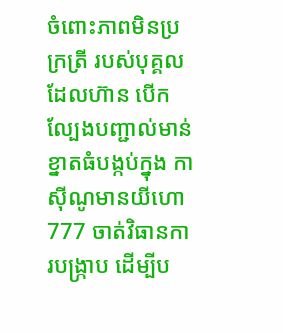ចំពោះភាពមិនប្រក្រត្រី របស់បុគ្គលដែលហ៊ាន បេីកល្បែងបញ្ជាល់មាន់ខ្នាតធំបង្កប់ក្នុង កាស៊ីណូមានយីហោ 777 ចាត់វិធានការបង្រ្កាប ដេីម្បីប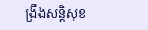ង្រឹងសន្តិសុខ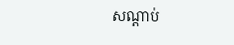សណ្ដាប់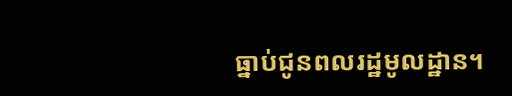ធ្នាប់ជូនពលរដ្ឋមូលដ្ឋាន។